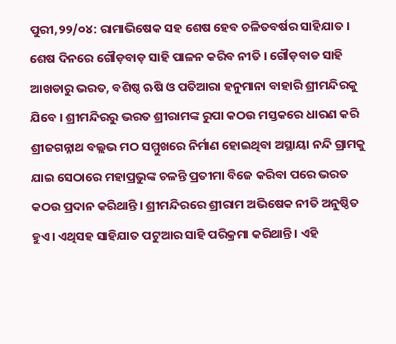ପୁରୀ,୨୨/୦୪: ରାମାଭିଷେକ ସହ ଶେଷ ହେବ ଚଳିତବର୍ଷର ସାହିଯାତ । ଶେଷ ଦିନରେ ଗୌଡ଼ବାଡ଼ ସାହି ପାଳନ କରିବ ନୀତି । ଗୌଡ଼ବାଡ ସାହି ଆଖଡାରୁ ଭରତ, ବଶିଷ୍ଠ ଋଷି ଓ ପତିଆରା ହନୁମାନା ବାହାରି ଶ୍ରୀମନ୍ଦିରକୁ ଯିବେ । ଶ୍ରୀମନ୍ଦିରରୁ ଭରତ ଶ୍ରୀରାମଙ୍କ ରୁପା କଠଉ ମସ୍ତକରେ ଧାରଣ କରି ଶ୍ରୀଜଗନ୍ନାଥ ବଲ୍ଲଭ ମଠ ସମ୍ମୁଖରେ ନିର୍ମାଣ ହୋଇଥିବା ଅସ୍ଥାୟା ନନ୍ଦି ଗ୍ରାମକୁ ଯାଇ ସେଠାରେ ମହାପ୍ରଭୁଙ୍କ ଚଳନ୍ତି ପ୍ରତୀମା ବିଜେ କରିବା ପରେ ଭରତ କଠଉ ପ୍ରଦାନ କରିଥାନ୍ତି । ଶ୍ରୀମନ୍ଦିରରେ ଶ୍ରୀରାମ ଅଭିଷେକ ନୀତି ଅନୁଷ୍ଠିତ ହୁଏ । ଏଥିସହ ସାହିଯାତ ପଟୁଆର ସାହି ପରିକ୍ରମା କରିଥାନ୍ତି । ଏହି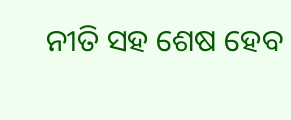ନୀତି ସହ ଶେଷ ହେବ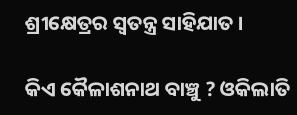ଶ୍ରୀକ୍ଷେତ୍ରର ସ୍ୱତନ୍ତ୍ର ସାହିଯାତ ।

କିଏ କୈଳାଶନାଥ ବାଞ୍ଚୁ ? ଓକିଲାତି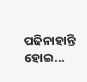ପଢିନାହାନ୍ତି ହୋଇ...